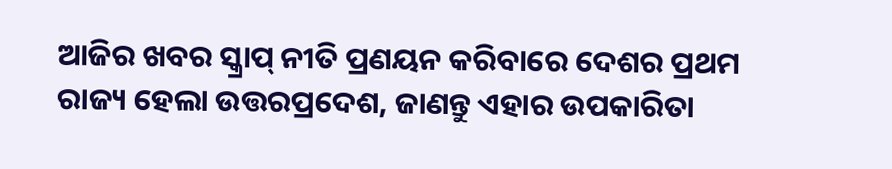ଆଜିର ଖବର ସ୍କ୍ରାପ୍ ନୀତି ପ୍ରଣୟନ କରିବାରେ ଦେଶର ପ୍ରଥମ ରାଜ୍ୟ ହେଲା ଉତ୍ତରପ୍ରଦେଶ, ଜାଣନ୍ତୁ ଏହାର ଉପକାରିତା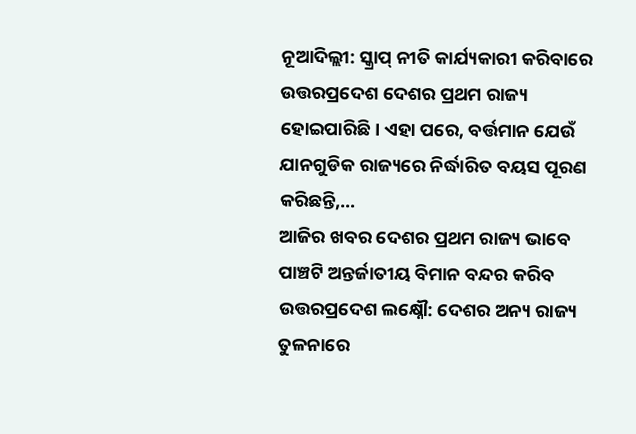ନୂଆଦିଲ୍ଲୀ: ସ୍କ୍ରାପ୍ ନୀତି କାର୍ଯ୍ୟକାରୀ କରିବାରେ ଉତ୍ତରପ୍ରଦେଶ ଦେଶର ପ୍ରଥମ ରାଜ୍ୟ ହୋଇପାରିଛି। ଏହା ପରେ, ବର୍ତ୍ତମାନ ଯେଉଁ ଯାନଗୁଡିକ ରାଜ୍ୟରେ ନିର୍ଦ୍ଧାରିତ ବୟସ ପୂରଣ କରିଛନ୍ତି,…
ଆଜିର ଖବର ଦେଶର ପ୍ରଥମ ରାଜ୍ୟ ଭାବେ ପାଞ୍ଚଟି ଅନ୍ତର୍ଜାତୀୟ ବିମାନ ବନ୍ଦର କରିବ ଉତ୍ତରପ୍ରଦେଶ ଲକ୍ଷ୍ନୌ: ଦେଶର ଅନ୍ୟ ରାଜ୍ୟ ତୁଳନାରେ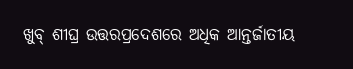ଖୁବ୍ ଶୀଘ୍ର ଉତ୍ତରପ୍ରଦେଶରେ ଅଧିକ ଆନ୍ତର୍ଜାତୀୟ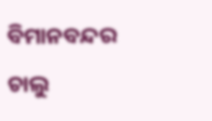ବିମାନବନ୍ଦର ଚାଲୁ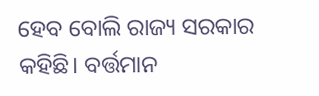ହେବ ବୋଲି ରାଜ୍ୟ ସରକାର କହିଛି। ବର୍ତ୍ତମାନ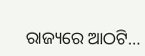ରାଜ୍ୟରେ ଆଠଟି…